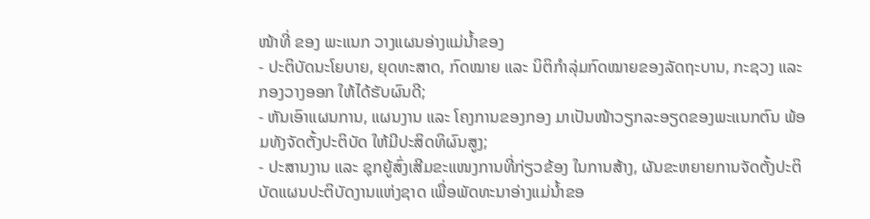ໜ້າທີ່ ຂອງ ພະແນກ ວາງແຜນອ່າງແມ່ນ້ຳຂອງ
- ປະຕິບັດນະໂຍບາຍ, ຍຸດທະສາດ, ກົດໝາຍ ແລະ ນິຕິກຳລຸ່ມກົດໝາຍຂອງລັດຖະບານ, ກະຊວງ ແລະ ກອງວາງອອກ ໃຫ້ໄດ້ຮັບຜົນດີ;
- ຫັນເອົາແຜນການ, ແຜນງານ ແລະ ໂຄງການຂອງກອງ ມາເປັນໜ້າວຽກລະອຽດຂອງພະແນກຕົນ ພ້ອມທັງຈັດຕັ້ງປະຕິບັດ ໃຫ້ມີປະສິດທິຜົນສູງ;
- ປະສານງານ ແລະ ຊຸກຍູ້ສົ່ງເສີມຂະແໜງການທີ່ກ່ຽວຂ້ອງ ໃນການສ້າງ, ຜັນຂະຫຍາຍການຈັດຕັ້ງປະຕິບັດແຜນປະຕິບັດງານແຫ່ງຊາດ ເພື່ອພັດທະນາອ່າງແມ່ນໍ້າຂອ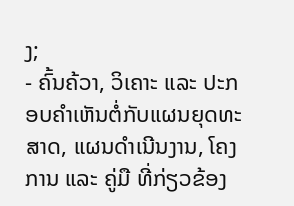ງ;
- ຄົ້ນຄ້ວາ, ວິເຄາະ ແລະ ປະກອບຄຳເຫັນຕໍ່ກັບແຜນຍຸດທະສາດ, ແຜນດຳເນີນງານ, ໂຄງການ ແລະ ຄູ່ມື ທີ່ກ່ຽວຂ້ອງ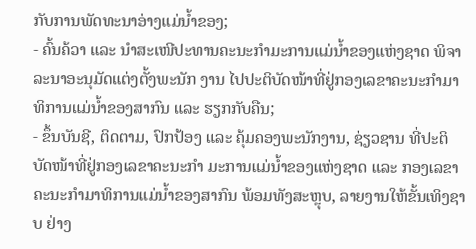ກັບການພັດທະນາອ່າງແມ່ນ້ຳຂອງ;
- ຄົ້ນຄ້ວາ ແລະ ນໍາສະເໜີປະທານຄະນະກຳມະການແມ່ນ້ຳຂອງແຫ່ງຊາດ ພິຈາລະນາອະນຸມັດແຕ່ງຕັ້ງພະນັກ ງານ ໄປປະຕິບັດໜ້າທີ່ຢູ່ກອງເລຂາຄະນະກຳມາທິການແມ່ນໍ້າຂອງສາກົນ ແລະ ຮຽກກັບຄືນ;
- ຂຶ້ນບັນຊີ, ຕິດຕາມ, ປົກປ້ອງ ແລະ ຄຸ້ມຄອງພະນັກງານ, ຊ່ຽວຊານ ທີ່ປະຕິບັດໜ້າທີ່ຢູ່ກອງເລຂາຄະນະກຳ ມະການແມ່ນ້ຳຂອງແຫ່ງຊາດ ແລະ ກອງເລຂາຄະນະກຳມາທິການແມ່ນໍ້າຂອງສາກົນ ພ້ອມທັງສະຫຼຸບ, ລາຍງານໃຫ້ຂັ້ນເທິງຊາບ ຢ່າງ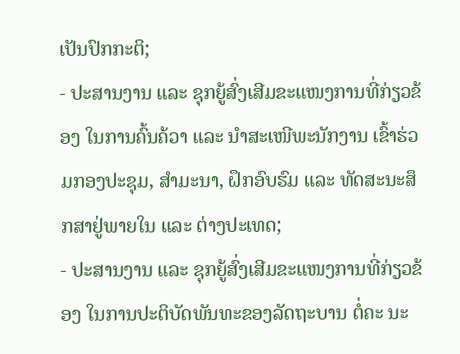ເປັນປົກກະຕິ;
- ປະສານງານ ແລະ ຊຸກຍູ້ສົ່ງເສີມຂະແໜງການທີ່ກ່ຽວຂ້ອງ ໃນການຄົ້ນຄ້ວາ ແລະ ນຳສະເໜີພະນັກງານ ເຂົ້າຮ່ວມກອງປະຊຸມ, ສຳມະນາ, ຝຶກອົບຮົມ ແລະ ທັດສະນະສຶກສາຢູ່ພາຍໃນ ແລະ ຕ່າງປະເທດ;
- ປະສານງານ ແລະ ຊຸກຍູ້ສົ່ງເສີມຂະແໜງການທີ່ກ່ຽວຂ້ອງ ໃນການປະຕິບັດພັນທະຂອງລັດຖະບານ ຕໍ່ຄະ ນະ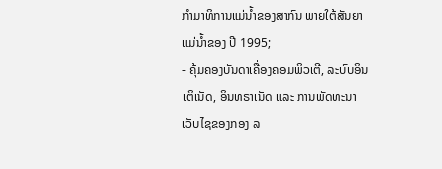ກຳມາທິການແມ່ນໍ້າຂອງສາກົນ ພາຍໃຕ້ສັນຍາແມ່ນ້ຳຂອງ ປີ 1995;
- ຄຸ້ມຄອງບັນດາເຄື່ອງຄອມພິວເຕີ, ລະບົບອິນເຕິເນັດ, ອິນທຣາເນັດ ແລະ ການພັດທະນາເວັບໄຊຂອງກອງ ລ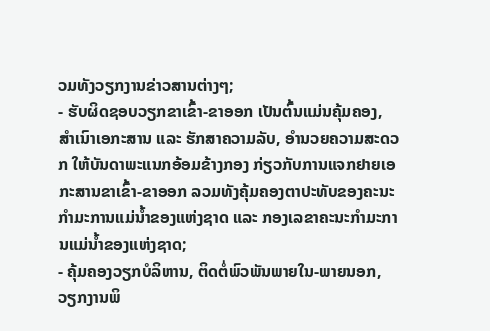ວມທັງວຽກງານຂ່າວສານຕ່າງໆ;
- ຮັບຜິດຊອບວຽກຂາເຂົ້າ-ຂາອອກ ເປັນຕົ້ນແມ່ນຄຸ້ມຄອງ, ສຳເນົາເອກະສານ ແລະ ຮັກສາຄວາມລັບ, ອໍານວຍຄວາມສະດວກ ໃຫ້ບັນດາພະແນກອ້ອມຂ້າງກອງ ກ່ຽວກັບການແຈກຢາຍເອກະສານຂາເຂົ້າ-ຂາອອກ ລວມທັງຄຸ້ມຄອງຕາປະທັບຂອງຄະນະກຳມະການແມ່ນ້ຳຂອງແຫ່ງຊາດ ແລະ ກອງເລຂາຄະນະກຳມະການແມ່ນ້ຳຂອງແຫ່ງຊາດ;
- ຄຸ້ມຄອງວຽກບໍລິຫານ, ຕິດຕໍ່ພົວພັນພາຍໃນ-ພາຍນອກ, ວຽກງານພິ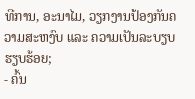ທີການ, ອະນາໄມ, ວຽກງານປ້ອງກັນຄວາມສະຫງົບ ແລະ ຄວາມເປັນລະບຽບຮຽບຮ້ອຍ;
- ຄົ້ນ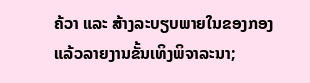ຄ້ວາ ແລະ ສ້າງລະບຽບພາຍໃນຂອງກອງ ແລ້ວລາຍງານຂັ້ນເທິງພິຈາລະນາ;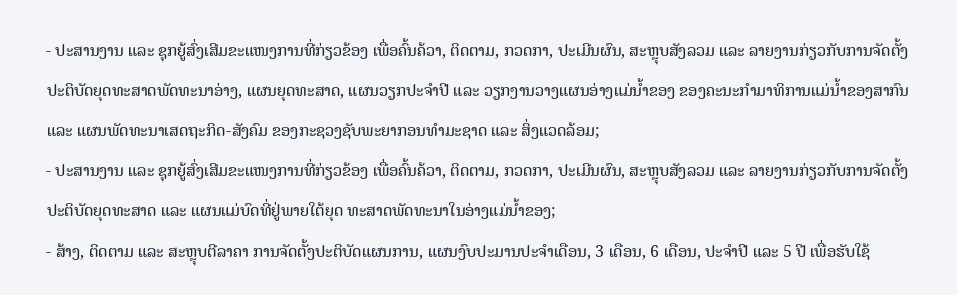- ປະສານງານ ແລະ ຊຸກຍູ້ສົ່ງເສີມຂະແໜງການທີ່ກ່ຽວຂ້ອງ ເພື່ອຄົ້ນຄ້ວາ, ຕິດຕາມ, ກວດກາ, ປະເມີນຜົນ, ສະຫຼຸບສັງລວມ ແລະ ລາຍງານກ່ຽວກັບການຈັດຕັ້ງປະຕິບັດຍຸດທະສາດພັດທະນາອ່າງ, ແຜນຍຸດທະສາດ, ແຜນວຽກປະຈໍາປີ ແລະ ວຽກງານວາງແຜນອ່າງແມ່ນ້ຳຂອງ ຂອງຄະນະກຳມາທິການແມ່ນໍ້າຂອງສາກົນ ແລະ ແຜນພັດທະນາເສດຖະກິດ-ສັງຄົມ ຂອງກະຊວງຊັບພະຍາກອນທຳມະຊາດ ແລະ ສິ່ງແວດລ້ອມ;
- ປະສານງານ ແລະ ຊຸກຍູ້ສົ່ງເສີມຂະແໜງການທີ່ກ່ຽວຂ້ອງ ເພື່ອຄົ້ນຄ້ວາ, ຕິດຕາມ, ກວດກາ, ປະເມີນຜົນ, ສະຫຼຸບສັງລວມ ແລະ ລາຍງານກ່ຽວກັບການຈັດຕັ້ງປະຕິບັດຍຸດທະສາດ ແລະ ແຜນແມ່ບົດທີ່ຢູ່ພາຍໃຕ້ຍຸດ ທະສາດພັດທະນາໃນອ່າງແມ່ນ້ຳຂອງ;
- ສ້າງ, ຕິດຕາມ ແລະ ສະຫຼຸບຕີລາຄາ ການຈັດຕັ້ງປະຕິບັດແຜນການ, ແຜນງົບປະມານປະຈຳເດືອນ, 3 ເດືອນ, 6 ເດືອນ, ປະຈໍາປີ ແລະ 5 ປີ ເພື່ອຮັບໃຊ້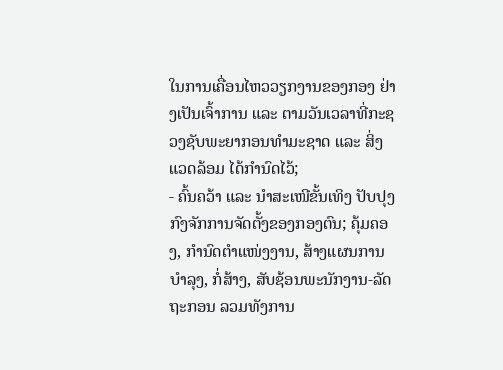ໃນການເຄື່ອນໄຫວວຽກງານຂອງກອງ ຢ່າງເປັນເຈົ້າການ ແລະ ຕາມວັນເວລາທີ່ກະຊວງຊັບພະຍາກອນທຳມະຊາດ ແລະ ສິ່ງແວດລ້ອມ ໄດ້ກຳນົດໄວ້;
- ຄົ້ນຄວ້າ ແລະ ນຳສະເໜີຂັ້ນເທິງ ປັບປຸງກົງຈັກການຈັດຕັ້ງຂອງກອງຕົນ; ຄຸ້ມຄອງ, ກຳນົດຕໍາແໜ່ງງານ, ສ້າງແຜນການບຳລຸງ, ກໍ່ສ້າງ, ສັບຊ້ອນພະນັກງານ-ລັດຖະກອນ ລວມທັງການ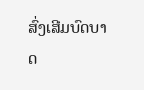ສົ່ງເສີມບົດບາດ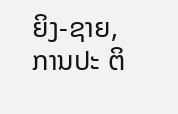ຍິງ-ຊາຍ, ການປະ ຕິ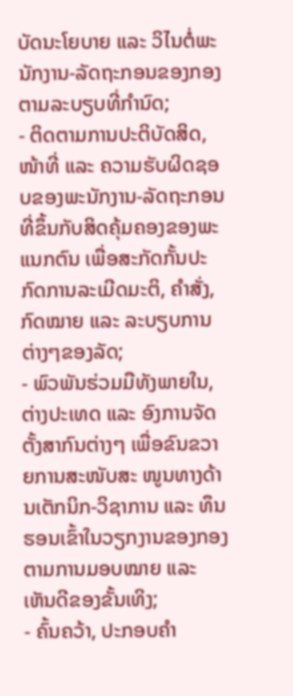ບັດນະໂຍບາຍ ແລະ ວິໄນຕໍ່ພະນັກງານ-ລັດຖະກອນຂອງກອງ ຕາມລະບຽບທີ່ກຳນົດ;
- ຕິດຕາມການປະຕິບັດສິດ, ໜ້າທີ່ ແລະ ຄວາມຮັບຜິດຊອບຂອງພະນັກງານ-ລັດຖະກອນ ທີ່ຂຶ້ນກັບສິດຄຸ້ມຄອງຂອງພະແນກຕົນ ເພື່ອສະກັດກັ້ນປະກົດການລະເມີດມະຕິ, ຄໍາສັ່ງ, ກົດໝາຍ ແລະ ລະບຽບການຕ່າງໆຂອງລັດ;
- ພົວພັນຮ່ວມມືທັງພາຍໃນ, ຕ່າງປະເທດ ແລະ ອົງການຈັດຕັ້ງສາກົນຕ່າງໆ ເພື່ອຂົນຂວາຍການສະໜັບສະ ໜູນທາງດ້ານເຕັກນິກ-ວິຊາການ ແລະ ທຶນຮອນເຂົ້າໃນວຽກງານຂອງກອງ ຕາມການມອບໝາຍ ແລະ ເຫັນດີຂອງຂັ້ນເທິງ;
- ຄົ້ນຄວ້າ, ປະກອບຄຳ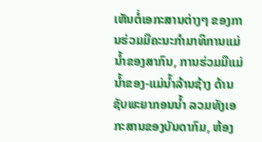ເຫັນຕໍ່ເອກະສານຕ່າງໆ ຂອງການຮ່ວມມືຄະນະກໍາມາທິການແມ່ນໍ້າຂອງສາກົນ, ການຮ່ວມມືແມ່ນໍ້າຂອງ-ແມ່ນໍ້າລ້ານຊ້າງ ດ້ານຊັບພະຍາກອນນ້ຳ ລວມທັງເອກະສານຂອງບັນດາກົມ, ຫ້ອງ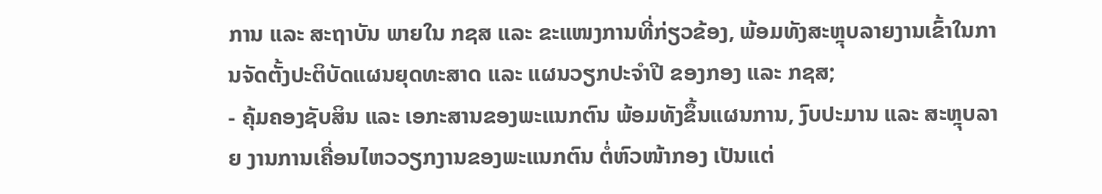ການ ແລະ ສະຖາບັນ ພາຍໃນ ກຊສ ແລະ ຂະແໜງການທີ່ກ່ຽວຂ້ອງ, ພ້ອມທັງສະຫຼຸບລາຍງານເຂົ້າໃນການຈັດຕັ້ງປະຕິບັດແຜນຍຸດທະສາດ ແລະ ແຜນວຽກປະຈໍາປີ ຂອງກອງ ແລະ ກຊສ;
- ຄຸ້ມຄອງຊັບສິນ ແລະ ເອກະສານຂອງພະແນກຕົນ ພ້ອມທັງຂຶ້ນແຜນການ, ງົບປະມານ ແລະ ສະຫຼຸບລາຍ ງານການເຄື່ອນໄຫວວຽກງານຂອງພະແນກຕົນ ຕໍ່ຫົວໜ້າກອງ ເປັນແຕ່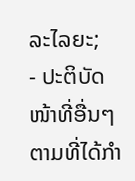ລະໄລຍະ;
- ປະຕິບັດໜ້າທີ່ອື່ນໆ ຕາມທີ່ໄດ້ກຳ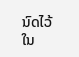ນົດໄວ້ໃນ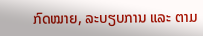ກົດໝາຍ, ລະບຽບການ ແລະ ຕາມ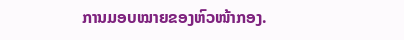ການມອບໝາຍຂອງຫົວໜ້າກອງ.